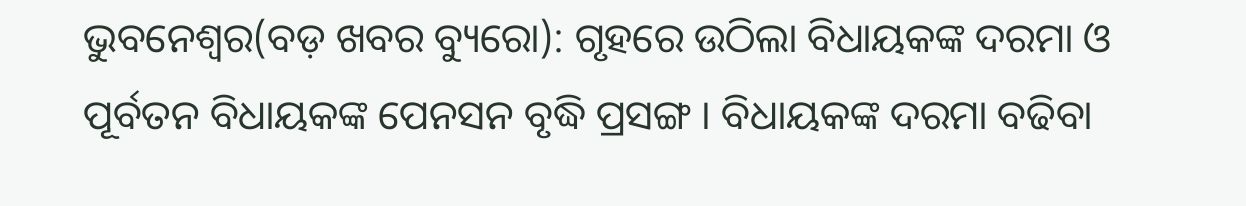ଭୁବନେଶ୍ୱର(ବଡ଼ ଖବର ବ୍ୟୁରୋ): ଗୃହରେ ଉଠିଲା ବିଧାୟକଙ୍କ ଦରମା ଓ ପୂର୍ବତନ ବିଧାୟକଙ୍କ ପେନସନ ବୃଦ୍ଧି ପ୍ରସଙ୍ଗ । ବିଧାୟକଙ୍କ ଦରମା ବଢିବା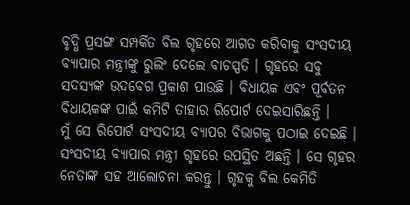ବୃଦ୍ଧି ପ୍ରସଙ୍ଗ ସମ୍ପର୍କିତ ବିଲ ଗୃହରେ ଆଗତ କରିବାକୁ ସଂସଦୀୟ ବ୍ୟାପାର ମନ୍ତ୍ରୀଙ୍କୁ ରୁଲିଂ ଦେଲେ ବାଚସ୍ପତି । ଗୃହରେ ସବୁ ସଦସ୍ୟଙ୍କ ଉଦବେଗ ପ୍ରକାଶ ପାଉଛି । ବିଧାୟକ ଏବଂ ପୂର୍ବତନ ବିଧାୟକଙ୍କ ପାଇଁ କମିଟି ତାହାର ରିପୋର୍ଟ ଦେଇସାରିଛନ୍ତି ।
ମୁଁ ସେ ରିପୋର୍ଟ ସଂସଦୀୟ ବ୍ୟାପର ବିଭାଗକୁ ପଠାଇ ଦେଇଛି । ସଂସଦୀୟ ବ୍ୟାପାର ମନ୍ତ୍ରୀ ଗୃହରେ ଉପସ୍ଥିତ ଅଛନ୍ତି । ସେ ଗୃହର ନେତାଙ୍କ ସହ ଆଲୋଚନା କରନ୍ତୁ । ଗୃହକୁ ବିଲ କେମିତି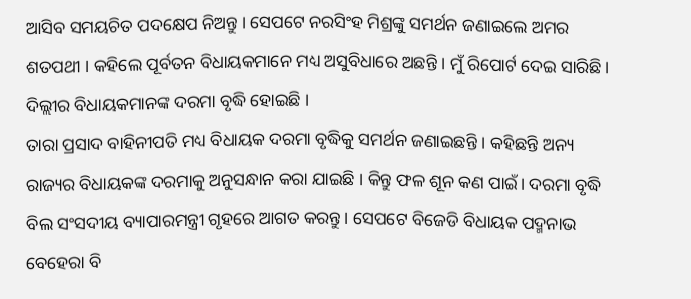ଆସିବ ସମୟଚିତ ପଦକ୍ଷେପ ନିଅନ୍ତୁ । ସେପଟେ ନରସିଂହ ମିଶ୍ରଙ୍କୁ ସମର୍ଥନ ଜଣାଇଲେ ଅମର ଶତପଥୀ । କହିଲେ ପୂର୍ବତନ ବିଧାୟକମାନେ ମଧ୍ୟ ଅସୁବିଧାରେ ଅଛନ୍ତି । ମୁଁ ରିପୋର୍ଟ ଦେଇ ସାରିଛି । ଦିଲ୍ଲୀର ବିଧାୟକମାନଙ୍କ ଦରମା ବୃଦ୍ଧି ହୋଇଛି ।
ତାରା ପ୍ରସାଦ ବାହିନୀପତି ମଧ୍ୟ ବିଧାୟକ ଦରମା ବୃଦ୍ଧିକୁ ସମର୍ଥନ ଜଣାଇଛନ୍ତି । କହିଛନ୍ତି ଅନ୍ୟ ରାଜ୍ୟର ବିଧାୟକଙ୍କ ଦରମାକୁ ଅନୁସନ୍ଧାନ କରା ଯାଇଛି । କିନ୍ତୁ ଫଳ ଶୂନ କଣ ପାଇଁ। ଦରମା ବୃଦ୍ଧି ବିଲ ସଂସଦୀୟ ବ୍ୟାପାରମନ୍ତ୍ରୀ ଗୃହରେ ଆଗତ କରନ୍ତୁ। ସେପଟେ ବିଜେଡି ବିଧାୟକ ପଦ୍ମନାଭ ବେହେରା ବି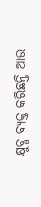କ୍ଷୁବ୍ଧ ବ୍ୟକ୍ତ କରିଛନ୍ତି ଆଉ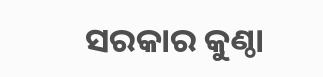ସରକାର କୁଣ୍ଠା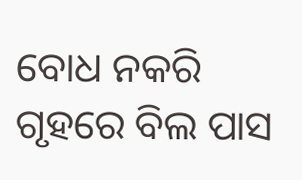ବୋଧ ନକରି ଗୃହରେ ବିଲ ପାସ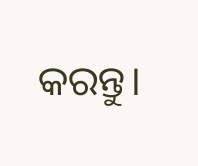କରନ୍ତୁ।